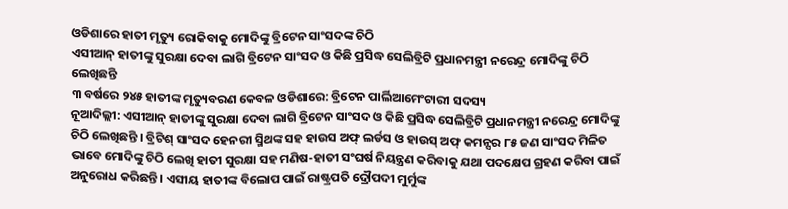ଓଡିଶାରେ ହାତୀ ମୃତ୍ୟୁ ରୋକିବାକୁ ମୋଦିଙ୍କୁ ବ୍ରିଟେନ ସାଂସଦଙ୍କ ଚିଠି
ଏସୀଆନ୍ ହାତୀଙ୍କୁ ସୁରକ୍ଷା ଦେବା ଲାଗି ବ୍ରିଟେନ ସାଂସଦ ଓ କିଛି ପ୍ରସିଦ୍ଧ ସେଲିବ୍ରିଟି ପ୍ରଧାନମନ୍ତ୍ରୀ ନରେନ୍ଦ୍ର ମୋଦିଙ୍କୁ ଚିଠି ଲେଖିଛନ୍ତି
୩ ବର୍ଷରେ ୨୪୫ ହାତୀଙ୍କ ମୃତ୍ୟୁବରଣ କେବଳ ଓଡିଶାରେ: ବ୍ରିଟେନ ପାର୍ଲିଆମେଂଟାରୀ ସଦସ୍ୟ
ନୂଆଦିଲ୍ଲୀ: ଏସୀଆନ୍ ହାତୀଙ୍କୁ ସୁରକ୍ଷା ଦେବା ଲାଗି ବ୍ରିଟେନ ସାଂସଦ ଓ କିଛି ପ୍ରସିଦ୍ଧ ସେଲିବ୍ରିଟି ପ୍ରଧାନମନ୍ତ୍ରୀ ନରେନ୍ଦ୍ର ମୋଦିଙ୍କୁ ଚିଠି ଲେଖିଛନ୍ତି । ବ୍ରିଟିଶ୍ ସାଂସଦ ହେନରୀ ସ୍ମିଥଙ୍କ ସହ ହାଉସ ଅଫ୍ ଲର୍ଡସ ଓ ହାଉସ୍ ଅଫ୍ କମନ୍ସର ୮୫ ଜଣ ସାଂସଦ ମିଳିତ ଭାବେ ମୋଦିଙ୍କୁ ଚିଠି ଲେଖି ହାତୀ ସୁରକ୍ଷା ସହ ମଣିଷ-ହାତୀ ସଂଘର୍ଷ ନିୟନ୍ତ୍ରଣ କରିବାକୁ ଯଥା ପଦକ୍ଷେପ ଗ୍ରହଣ କରିବା ପାଇଁ ଅନୁରୋଧ କରିଛନ୍ତି । ଏସୀୟ ହାତୀଙ୍କ ବିଲୋପ ପାଇଁ ରାଷ୍ଟ୍ରପତି ଦ୍ରୌପଦୀ ମୁର୍ମୁଙ୍କ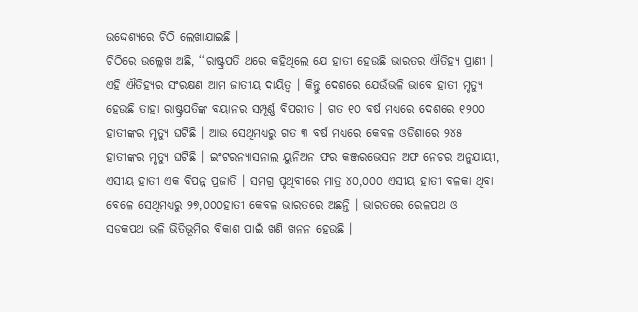ଉଦ୍ଦେଶ୍ୟରେ ଚିଠି ଲେଖାଯାଇଛି ।
ଚିଠିରେ ଉଲ୍ଲେଖ ଅଛି, ‘‘ରାଷ୍ଟ୍ରପତି ଥରେ କହିଥିଲେ ଯେ ହାତୀ ହେଉଛି ଭାରତର ଐତିହ୍ୟ ପ୍ରାଣୀ । ଏହି ଐତିହ୍ୟର ସଂରକ୍ଷଣ ଆମ ଜାତୀୟ ଦାୟିତ୍ୱ । କିନ୍ତୁ ଦେଶରେ ଯେଉଁଭଳି ଭାବେ ହାତୀ ମୃତ୍ୟୁ ହେଉଛି ତାହା ରାଷ୍ଟ୍ରପତିଙ୍କ ବୟାନର ସମ୍ପୂର୍ଣ୍ଣ ବିପରୀତ । ଗତ ୧୦ ବର୍ଷ ମଧ୍ୟରେ ଦେଶରେ ୧୨୦୦ ହାତୀଙ୍କର ମୃତ୍ୟୁ ଘଟିଛି । ଆଉ ସେଥିମଧ୍ୟରୁ ଗତ ୩ ବର୍ଷ ମଧ୍ୟରେ କେବଳ ଓଡିଶାରେ ୨୪୫ ହାତୀଙ୍କର ମୃତ୍ୟୁ ଘଟିଛି । ଇଂଟରନ୍ୟାସନାଲ ୟୁନିଅନ ଫର କଞ୍ଜରଭେସନ ଅଫ ନେଚର ଅନୁଯାୟୀ, ଏସୀୟ ହାତୀ ଏକ ବିପନ୍ନ ପ୍ରଜାତି । ସମଗ୍ର ପୃଥିବୀରେ ମାତ୍ର ୪୦,୦୦୦ ଏସୀୟ ହାତୀ ବଳକା ଥିବା ବେଳେ ସେଥିମଧ୍ୟରୁ ୨୭,୦୦୦ହାତୀ କେବଳ ଭାରତରେ ଅଛନ୍ତି । ଭାରତରେ ରେଳପଥ ଓ ସଡକପଥ ଭଳି ଭିତିଭୂମିର ବିକାଶ ପାଇଁ ଖଣି ଖନନ ହେଉଛି ।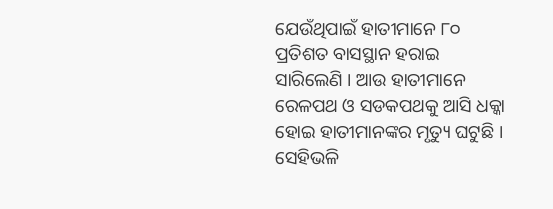ଯେଉଁଥିପାଇଁ ହାତୀମାନେ ୮୦ ପ୍ରତିଶତ ବାସସ୍ଥାନ ହରାଇ ସାରିଲେଣି । ଆଉ ହାତୀମାନେ ରେଳପଥ ଓ ସଡକପଥକୁ ଆସି ଧକ୍କା ହୋଇ ହାତୀମାନଙ୍କର ମୃତ୍ୟୁ ଘଟୁଛି । ସେହିଭଳି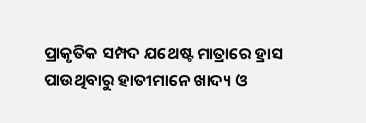ପ୍ରାକୃତିକ ସମ୍ପଦ ଯଥେଷ୍ଟ ମାତ୍ରାରେ ହ୍ରାସ ପାଉଥିବାରୁ ହାତୀମାନେ ଖାଦ୍ୟ ଓ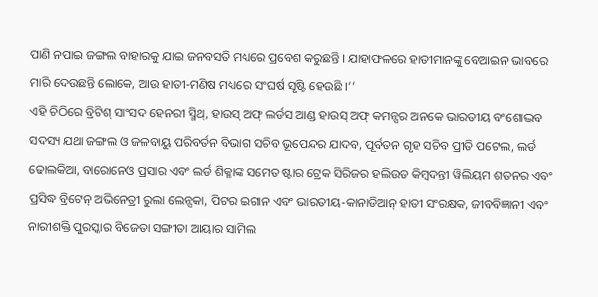ପାଣି ନପାଇ ଜଙ୍ଗଲ ବାହାରକୁ ଯାଇ ଜନବସତି ମଧ୍ୟରେ ପ୍ରବେଶ କରୁଛନ୍ତି । ଯାହାଫଳରେ ହାତୀମାନଙ୍କୁ ବେଆଇନ ଭାବରେ ମାରି ଦେଉଛନ୍ତି ଲୋକେ, ଆଉ ହାତୀ-ମଣିଷ ମଧ୍ୟରେ ସଂଘର୍ଷ ସୃଷ୍ଟି ହେଉଛି ।’’
ଏହି ଚିଠିରେ ବ୍ରିଟିଶ୍ ସାଂସଦ ହେନରୀ ସ୍ମିଥ୍, ହାଉସ୍ ଅଫ୍ ଲର୍ଡସ ଆଣ୍ଡ ହାଉସ୍ ଅଫ୍ କମନ୍ସର ଅନକେ ଭାରତୀୟ ବଂଶୋଦ୍ଭବ ସଦସ୍ୟ ଯଥା ଜଙ୍ଗଲ ଓ ଜଳବାୟୁ ପରିବର୍ତନ ବିଭାଗ ସଚିବ ଭୂପେନ୍ଦର ଯାଦବ, ପୂର୍ବତନ ଗୃହ ସଚିବ ପ୍ରୀତି ପଟେଲ, ଲର୍ଡ ଢୋଲକିଆ, ବାରୋନେଓ ପ୍ରସାର ଏବଂ ଲର୍ଡ ଶିକ୍ଳାଙ୍କ ସମେତ ଷ୍ଟାର ଟ୍ରେକ ସିରିଜର ହଲିଉଡ କିମ୍ବଦନ୍ତୀ ୱିଲିୟମ ଶତନର ଏବଂ ପ୍ରସିଦ୍ଧ ବ୍ରିଟେନ୍ ଅଭିନେତ୍ରୀ ରୁଲା ଲେନ୍ସକା, ପିଟର ଇଗାନ ଏବଂ ଭାରତୀୟ-କାନାଡିଆନ୍ ହାତୀ ସଂରକ୍ଷକ, ଜୀବବିଜ୍ଞାନୀ ଏବଂ ନାରୀଶକ୍ତି ପୁରସ୍କାର ବିଜେତା ସଙ୍ଗୀତା ଆୟାର ସାମିଲ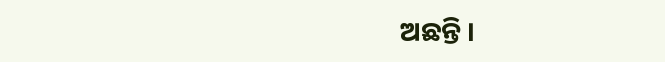ଅଛନ୍ତି ।